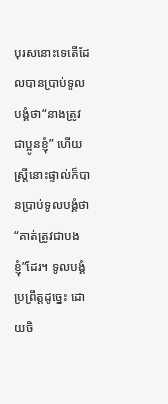បុរសនោះទេតើដែលបានប្រាប់ទូលបង្គំថា“នាងត្រូវជាប្អូនខ្ញុំ” ហើយស្ត្រីនោះផ្ទាល់ក៏បានប្រាប់ទូលបង្គំថា“គាត់ត្រូវជាបងខ្ញុំ”ដែរ។ ទូលបង្គំប្រព្រឹត្តដូច្នេះ ដោយចិ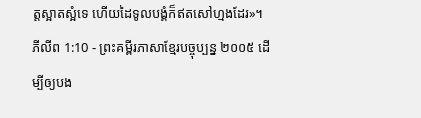ត្តស្អាតស្អំទេ ហើយដៃទូលបង្គំក៏ឥតសៅហ្មងដែរ»។
ភីលីព 1:10 - ព្រះគម្ពីរភាសាខ្មែរបច្ចុប្បន្ន ២០០៥ ដើម្បីឲ្យបង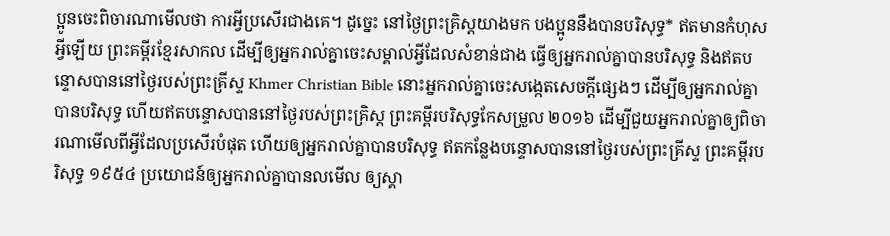ប្អូនចេះពិចារណាមើលថា ការអ្វីប្រសើរជាងគេ។ ដូច្នេះ នៅថ្ងៃព្រះគ្រិស្តយាងមក បងប្អូននឹងបានបរិសុទ្ធ* ឥតមានកំហុសអ្វីឡើយ ព្រះគម្ពីរខ្មែរសាកល ដើម្បីឲ្យអ្នករាល់គ្នាចេះសម្គាល់អ្វីដែលសំខាន់ជាង ធ្វើឲ្យអ្នករាល់គ្នាបានបរិសុទ្ធ និងឥតបន្ទោសបាននៅថ្ងៃរបស់ព្រះគ្រីស្ទ Khmer Christian Bible នោះអ្នករាល់គ្នាចេះសង្កេតសេចក្ដីផ្សេងៗ ដើម្បីឲ្យអ្នករាល់គ្នាបានបរិសុទ្ធ ហើយឥតបន្ទោសបាននៅថ្ងៃរបស់ព្រះគ្រិស្ដ ព្រះគម្ពីរបរិសុទ្ធកែសម្រួល ២០១៦ ដើម្បីជួយអ្នករាល់គ្នាឲ្យពិចារណាមើលពីអ្វីដែលប្រសើរបំផុត ហើយឲ្យអ្នករាល់គ្នាបានបរិសុទ្ធ ឥតកន្លែងបន្ទោសបាននៅថ្ងៃរបស់ព្រះគ្រីស្ទ ព្រះគម្ពីរបរិសុទ្ធ ១៩៥៤ ប្រយោជន៍ឲ្យអ្នករាល់គ្នាបានលមើល ឲ្យស្គា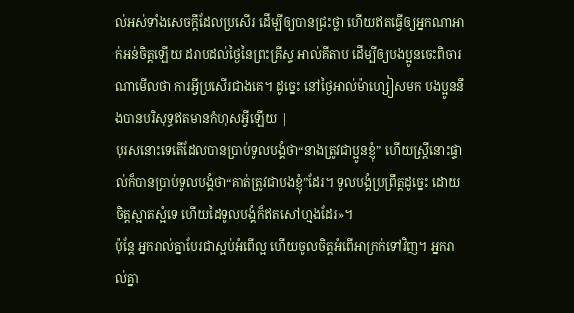ល់អស់ទាំងសេចក្ដីដែលប្រសើរ ដើម្បីឲ្យបានជ្រះថ្លា ហើយឥតធ្វើឲ្យអ្នកណាអាក់អន់ចិត្តឡើយ ដរាបដល់ថ្ងៃនៃព្រះគ្រីស្ទ អាល់គីតាប ដើម្បីឲ្យបងប្អូនចេះពិចារណាមើលថា ការអ្វីប្រសើរជាងគេ។ ដូច្នេះ នៅថ្ងៃអាល់ម៉ាហ្សៀសមក បងប្អូននឹងបានបរិសុទ្ធឥតមានកំហុសអ្វីឡើយ |
បុរសនោះទេតើដែលបានប្រាប់ទូលបង្គំថា“នាងត្រូវជាប្អូនខ្ញុំ” ហើយស្ត្រីនោះផ្ទាល់ក៏បានប្រាប់ទូលបង្គំថា“គាត់ត្រូវជាបងខ្ញុំ”ដែរ។ ទូលបង្គំប្រព្រឹត្តដូច្នេះ ដោយចិត្តស្អាតស្អំទេ ហើយដៃទូលបង្គំក៏ឥតសៅហ្មងដែរ»។
ប៉ុន្តែ អ្នករាល់គ្នាបែរជាស្អប់អំពើល្អ ហើយចូលចិត្តអំពើអាក្រក់ទៅវិញ។ អ្នករាល់គ្នា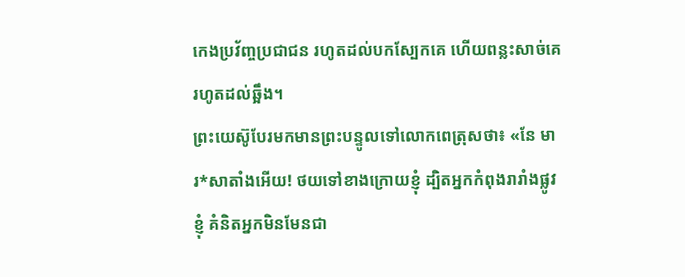កេងប្រវ័ញ្ចប្រជាជន រហូតដល់បកស្បែកគេ ហើយពន្លះសាច់គេរហូតដល់ឆ្អឹង។
ព្រះយេស៊ូបែរមកមានព្រះបន្ទូលទៅលោកពេត្រុសថា៖ «នែ មារ*សាតាំងអើយ! ថយទៅខាងក្រោយខ្ញុំ ដ្បិតអ្នកកំពុងរារាំងផ្លូវខ្ញុំ គំនិតអ្នកមិនមែនជា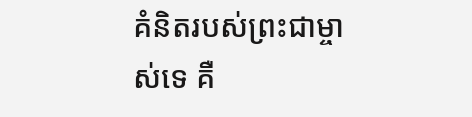គំនិតរបស់ព្រះជាម្ចាស់ទេ គឺ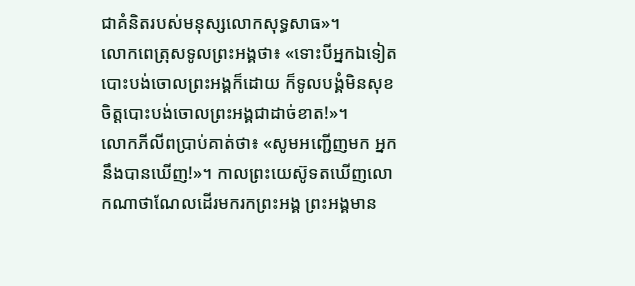ជាគំនិតរបស់មនុស្សលោកសុទ្ធសាធ»។
លោកពេត្រុសទូលព្រះអង្គថា៖ «ទោះបីអ្នកឯទៀតបោះបង់ចោលព្រះអង្គក៏ដោយ ក៏ទូលបង្គំមិនសុខចិត្តបោះបង់ចោលព្រះអង្គជាដាច់ខាត!»។
លោកភីលីពប្រាប់គាត់ថា៖ «សូមអញ្ជើញមក អ្នកនឹងបានឃើញ!»។ កាលព្រះយេស៊ូទតឃើញលោកណាថាណែលដើរមករកព្រះអង្គ ព្រះអង្គមាន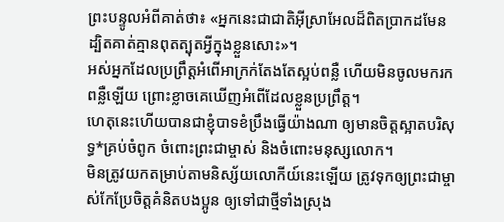ព្រះបន្ទូលអំពីគាត់ថា៖ «អ្នកនេះជាជាតិអ៊ីស្រាអែលដ៏ពិតប្រាកដមែន ដ្បិតគាត់គ្មានពុតត្បុតអ្វីក្នុងខ្លួនសោះ»។
អស់អ្នកដែលប្រព្រឹត្តអំពើអាក្រក់តែងតែស្អប់ពន្លឺ ហើយមិនចូលមករកពន្លឺឡើយ ព្រោះខ្លាចគេឃើញអំពើដែលខ្លួនប្រព្រឹត្ត។
ហេតុនេះហើយបានជាខ្ញុំបាទខំប្រឹងធ្វើយ៉ាងណា ឲ្យមានចិត្តស្អាតបរិសុទ្ធ*គ្រប់ចំពូក ចំពោះព្រះជាម្ចាស់ និងចំពោះមនុស្សលោក។
មិនត្រូវយកតម្រាប់តាមនិស្ស័យលោកីយ៍នេះឡើយ ត្រូវទុកឲ្យព្រះជាម្ចាស់កែប្រែចិត្តគំនិតបងប្អូន ឲ្យទៅជាថ្មីទាំងស្រុង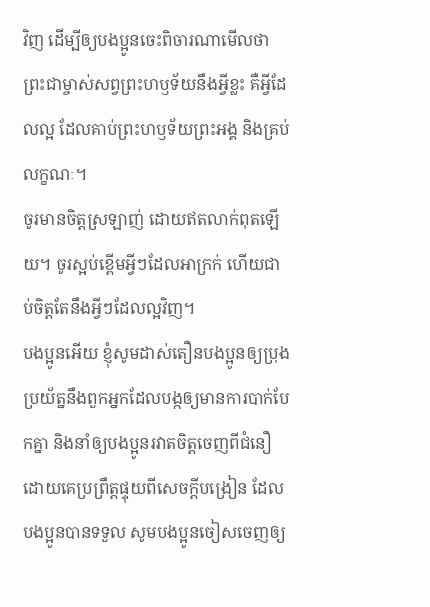វិញ ដើម្បីឲ្យបងប្អូនចេះពិចារណាមើលថា ព្រះជាម្ចាស់សព្វព្រះហឫទ័យនឹងអ្វីខ្លះ គឺអ្វីដែលល្អ ដែលគាប់ព្រះហឫទ័យព្រះអង្គ និងគ្រប់លក្ខណៈ។
ចូរមានចិត្តស្រឡាញ់ ដោយឥតលាក់ពុតឡើយ។ ចូរស្អប់ខ្ពើមអ្វីៗដែលអាក្រក់ ហើយជាប់ចិត្តតែនឹងអ្វីៗដែលល្អវិញ។
បងប្អូនអើយ ខ្ញុំសូមដាស់តឿនបងប្អូនឲ្យប្រុងប្រយ័ត្ននឹងពួកអ្នកដែលបង្កឲ្យមានការបាក់បែកគ្នា និងនាំឲ្យបងប្អូនរវាតចិត្តចេញពីជំនឿ ដោយគេប្រព្រឹត្តផ្ទុយពីសេចក្ដីបង្រៀន ដែលបងប្អូនបានទទួល សូមបងប្អូនចៀសចេញឲ្យ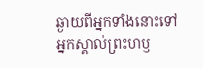ឆ្ងាយពីអ្នកទាំងនោះទៅ
អ្នកស្គាល់ព្រះហឫ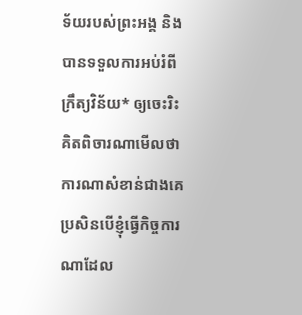ទ័យរបស់ព្រះអង្គ និងបានទទួលការអប់រំពីក្រឹត្យវិន័យ* ឲ្យចេះរិះគិតពិចារណាមើលថា ការណាសំខាន់ជាងគេ
ប្រសិនបើខ្ញុំធ្វើកិច្ចការណាដែល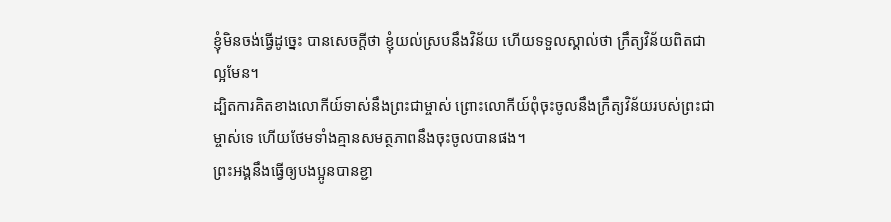ខ្ញុំមិនចង់ធ្វើដូច្នេះ បានសេចក្ដីថា ខ្ញុំយល់ស្របនឹងវិន័យ ហើយទទួលស្គាល់ថា ក្រឹត្យវិន័យពិតជាល្អមែន។
ដ្បិតការគិតខាងលោកីយ៍ទាស់នឹងព្រះជាម្ចាស់ ព្រោះលោកីយ៍ពុំចុះចូលនឹងក្រឹត្យវិន័យរបស់ព្រះជាម្ចាស់ទេ ហើយថែមទាំងគ្មានសមត្ថភាពនឹងចុះចូលបានផង។
ព្រះអង្គនឹងធ្វើឲ្យបងប្អូនបានខ្ជា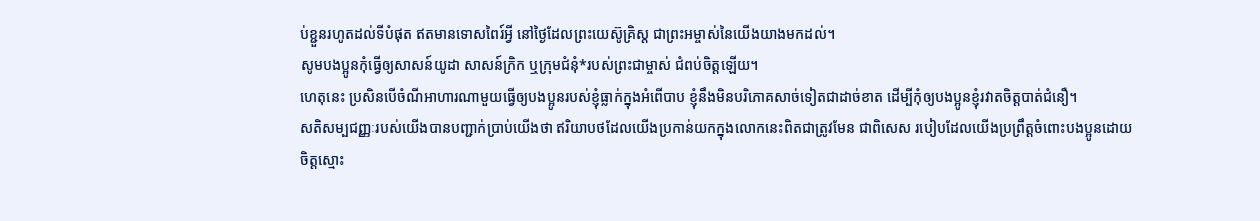ប់ខ្ជួនរហូតដល់ទីបំផុត ឥតមានទោសពៃរ៍អ្វី នៅថ្ងៃដែលព្រះយេស៊ូគ្រិស្ត ជាព្រះអម្ចាស់នៃយើងយាងមកដល់។
សូមបងប្អូនកុំធ្វើឲ្យសាសន៍យូដា សាសន៍ក្រិក ឬក្រុមជំនុំ*របស់ព្រះជាម្ចាស់ ជំពប់ចិត្តឡើយ។
ហេតុនេះ ប្រសិនបើចំណីអាហារណាមួយធ្វើឲ្យបងប្អូនរបស់ខ្ញុំធ្លាក់ក្នុងអំពើបាប ខ្ញុំនឹងមិនបរិភោគសាច់ទៀតជាដាច់ខាត ដើម្បីកុំឲ្យបងប្អូនខ្ញុំរវាតចិត្តបាត់ជំនឿ។
សតិសម្បជញ្ញៈរបស់យើងបានបញ្ជាក់ប្រាប់យើងថា ឥរិយាបថដែលយើងប្រកាន់យកក្នុងលោកនេះពិតជាត្រូវមែន ជាពិសេស របៀបដែលយើងប្រព្រឹត្តចំពោះបងប្អូនដោយចិត្តស្មោះ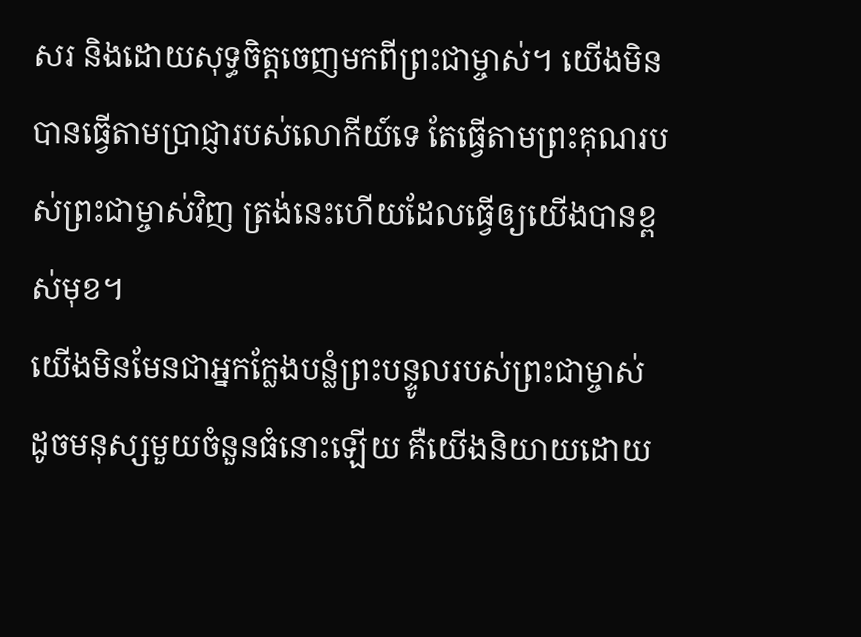សរ និងដោយសុទ្ធចិត្តចេញមកពីព្រះជាម្ចាស់។ យើងមិនបានធ្វើតាមប្រាជ្ញារបស់លោកីយ៍ទេ តែធ្វើតាមព្រះគុណរបស់ព្រះជាម្ចាស់វិញ ត្រង់នេះហើយដែលធ្វើឲ្យយើងបានខ្ពស់មុខ។
យើងមិនមែនជាអ្នកក្លែងបន្លំព្រះបន្ទូលរបស់ព្រះជាម្ចាស់ ដូចមនុស្សមួយចំនួនធំនោះឡើយ គឺយើងនិយាយដោយ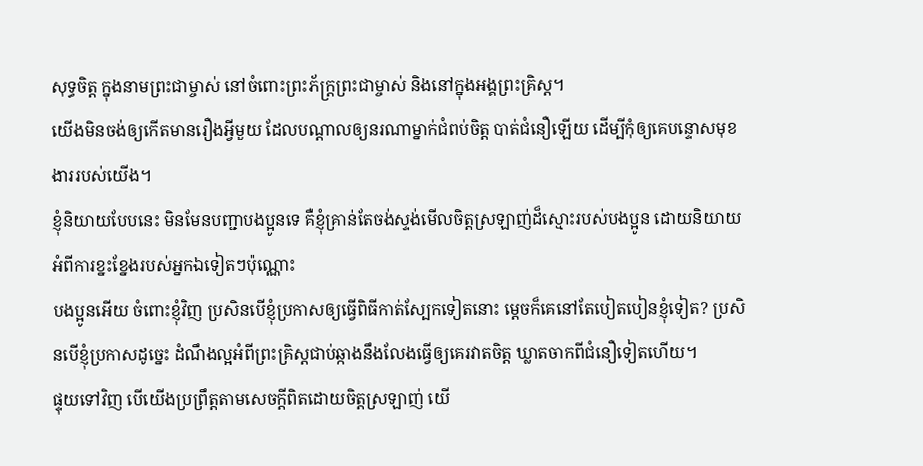សុទ្ធចិត្ត ក្នុងនាមព្រះជាម្ចាស់ នៅចំពោះព្រះភ័ក្ត្រព្រះជាម្ចាស់ និងនៅក្នុងអង្គព្រះគ្រិស្ត។
យើងមិនចង់ឲ្យកើតមានរឿងអ្វីមួយ ដែលបណ្ដាលឲ្យនរណាម្នាក់ជំពប់ចិត្ត បាត់ជំនឿឡើយ ដើម្បីកុំឲ្យគេបន្ទោសមុខងាររបស់យើង។
ខ្ញុំនិយាយបែបនេះ មិនមែនបញ្ជាបងប្អូនទេ គឺខ្ញុំគ្រាន់តែចង់ស្ទង់មើលចិត្តស្រឡាញ់ដ៏ស្មោះរបស់បងប្អូន ដោយនិយាយអំពីការខ្នះខ្នែងរបស់អ្នកឯទៀតៗប៉ុណ្ណោះ
បងប្អូនអើយ ចំពោះខ្ញុំវិញ ប្រសិនបើខ្ញុំប្រកាសឲ្យធ្វើពិធីកាត់ស្បែកទៀតនោះ ម្ដេចក៏គេនៅតែបៀតបៀនខ្ញុំទៀត? ប្រសិនបើខ្ញុំប្រកាសដូច្នេះ ដំណឹងល្អអំពីព្រះគ្រិស្តជាប់ឆ្កាងនឹងលែងធ្វើឲ្យគេរវាតចិត្ត ឃ្លាតចាកពីជំនឿទៀតហើយ។
ផ្ទុយទៅវិញ បើយើងប្រព្រឹត្តតាមសេចក្ដីពិតដោយចិត្តស្រឡាញ់ យើ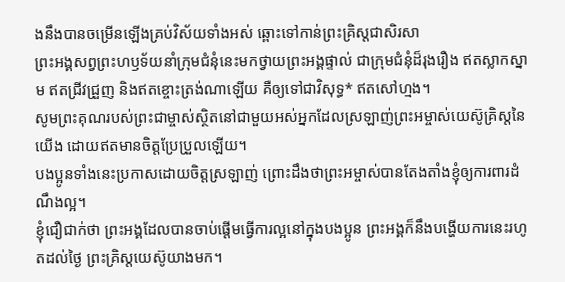ងនឹងបានចម្រើនឡើងគ្រប់វិស័យទាំងអស់ ឆ្ពោះទៅកាន់ព្រះគ្រិស្តជាសិរសា
ព្រះអង្គសព្វព្រះហឫទ័យនាំក្រុមជំនុំនេះមកថ្វាយព្រះអង្គផ្ទាល់ ជាក្រុមជំនុំដ៏រុងរឿង ឥតស្លាកស្នាម ឥតជ្រីវជ្រួញ និងឥតខ្ចោះត្រង់ណាឡើយ គឺឲ្យទៅជាវិសុទ្ធ* ឥតសៅហ្មង។
សូមព្រះគុណរបស់ព្រះជាម្ចាស់ស្ថិតនៅជាមួយអស់អ្នកដែលស្រឡាញ់ព្រះអម្ចាស់យេស៊ូគ្រិស្តនៃយើង ដោយឥតមានចិត្តប្រែប្រួលឡើយ។
បងប្អូនទាំងនេះប្រកាសដោយចិត្តស្រឡាញ់ ព្រោះដឹងថាព្រះអម្ចាស់បានតែងតាំងខ្ញុំឲ្យការពារដំណឹងល្អ។
ខ្ញុំជឿជាក់ថា ព្រះអង្គដែលបានចាប់ផ្ដើមធ្វើការល្អនៅក្នុងបងប្អូន ព្រះអង្គក៏នឹងបង្ហើយការនេះរហូតដល់ថ្ងៃ ព្រះគ្រិស្តយេស៊ូយាងមក។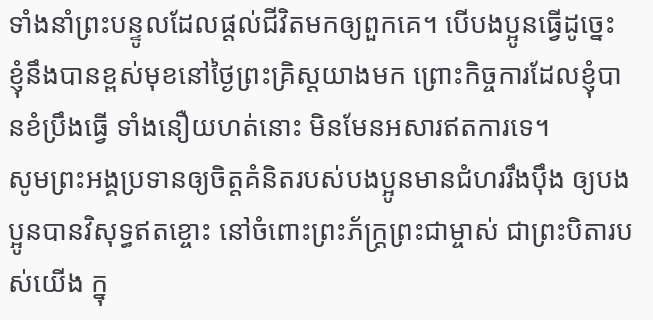ទាំងនាំព្រះបន្ទូលដែលផ្ដល់ជីវិតមកឲ្យពួកគេ។ បើបងប្អូនធ្វើដូច្នេះ ខ្ញុំនឹងបានខ្ពស់មុខនៅថ្ងៃព្រះគ្រិស្តយាងមក ព្រោះកិច្ចការដែលខ្ញុំបានខំប្រឹងធ្វើ ទាំងនឿយហត់នោះ មិនមែនអសារឥតការទេ។
សូមព្រះអង្គប្រទានឲ្យចិត្តគំនិតរបស់បងប្អូនមានជំហររឹងប៉ឹង ឲ្យបងប្អូនបានវិសុទ្ធឥតខ្ចោះ នៅចំពោះព្រះភ័ក្ត្រព្រះជាម្ចាស់ ជាព្រះបិតារបស់យើង ក្នុ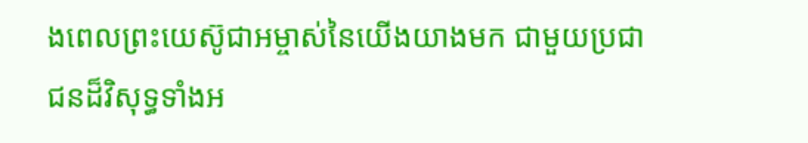ងពេលព្រះយេស៊ូជាអម្ចាស់នៃយើងយាងមក ជាមួយប្រជាជនដ៏វិសុទ្ធទាំងអ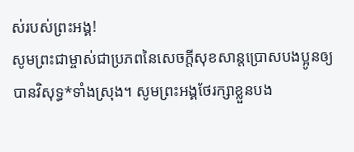ស់របស់ព្រះអង្គ!
សូមព្រះជាម្ចាស់ជាប្រភពនៃសេចក្ដីសុខសាន្តប្រោសបងប្អូនឲ្យបានវិសុទ្ធ*ទាំងស្រុង។ សូមព្រះអង្គថែរក្សាខ្លួនបង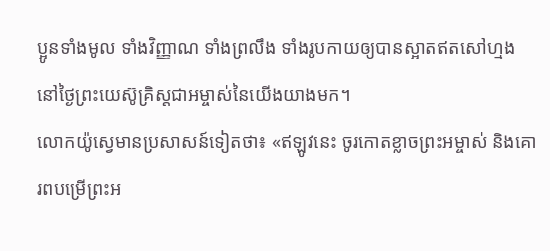ប្អូនទាំងមូល ទាំងវិញ្ញាណ ទាំងព្រលឹង ទាំងរូបកាយឲ្យបានស្អាតឥតសៅហ្មង នៅថ្ងៃព្រះយេស៊ូគ្រិស្តជាអម្ចាស់នៃយើងយាងមក។
លោកយ៉ូស្វេមានប្រសាសន៍ទៀតថា៖ «ឥឡូវនេះ ចូរកោតខ្លាចព្រះអម្ចាស់ និងគោរពបម្រើព្រះអ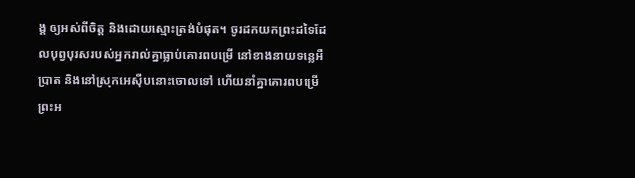ង្គ ឲ្យអស់ពីចិត្ត និងដោយស្មោះត្រង់បំផុត។ ចូរដកយកព្រះដទៃដែលបុព្វបុរសរបស់អ្នករាល់គ្នាធ្លាប់គោរពបម្រើ នៅខាងនាយទន្លេអឺប្រាត និងនៅស្រុកអេស៊ីបនោះចោលទៅ ហើយនាំគ្នាគោរពបម្រើព្រះអ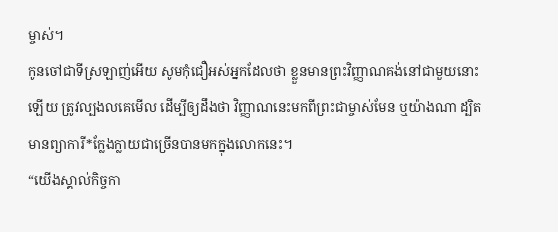ម្ចាស់។
កូនចៅជាទីស្រឡាញ់អើយ សូមកុំជឿអស់អ្នកដែលថា ខ្លួនមានព្រះវិញ្ញាណគង់នៅជាមួយនោះឡើយ ត្រូវល្បងលគេមើល ដើម្បីឲ្យដឹងថា វិញ្ញាណនេះមកពីព្រះជាម្ចាស់មែន ឬយ៉ាងណា ដ្បិតមានព្យាការី*ក្លែងក្លាយជាច្រើនបានមកក្នុងលោកនេះ។
“យើងស្គាល់កិច្ចកា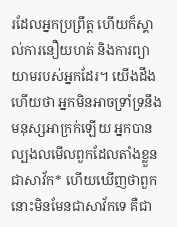រដែលអ្នកប្រព្រឹត្ត ហើយក៏ស្គាល់ការនឿយហត់ និងការព្យាយាមរបស់អ្នកដែរ។ យើងដឹងហើយថា អ្នកមិនអាចទ្រាំទ្រនឹងមនុស្សអាក្រក់ឡើយ អ្នកបានល្បងលមើលពួកដែលតាំងខ្លួនជាសាវ័ក* ហើយឃើញថាពួកនោះមិនមែនជាសាវ័កទេ គឺជា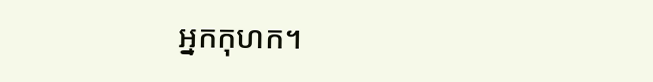អ្នកកុហក។